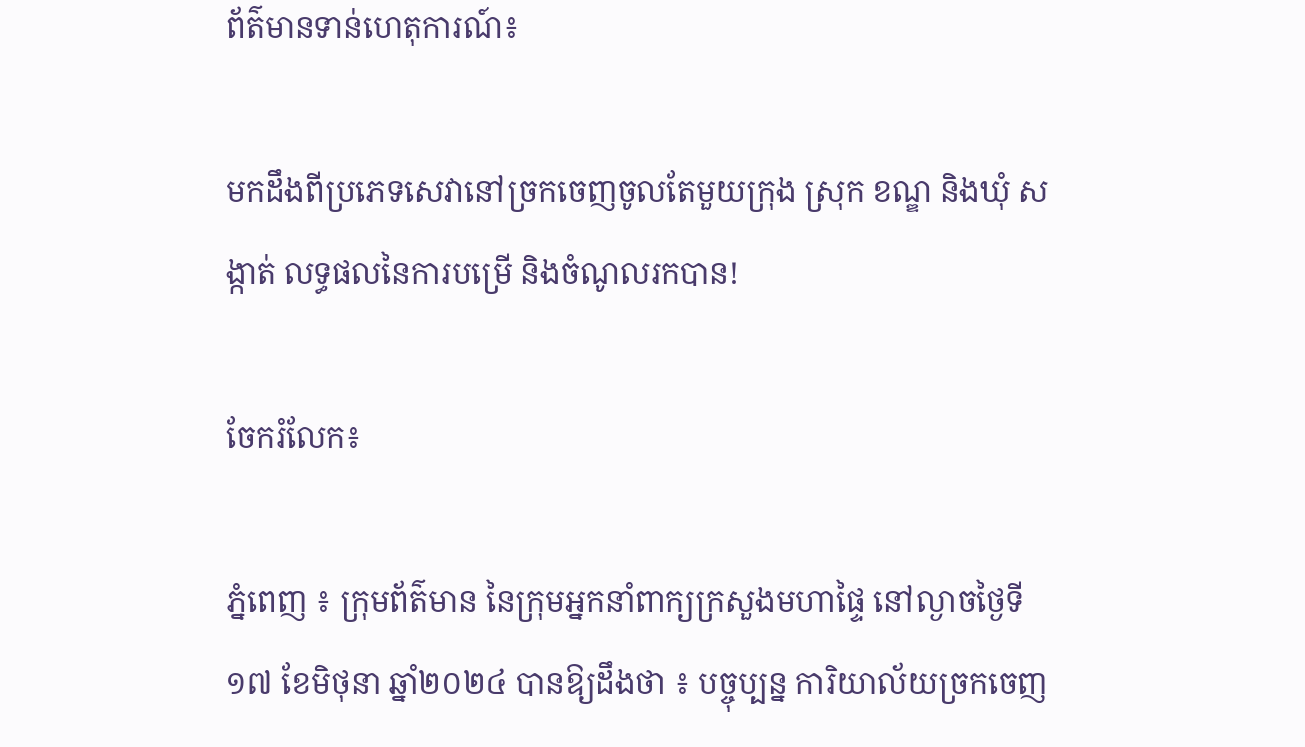ព័ត៌មានទាន់ហេតុការណ៍៖

មកដឹងពីប្រភេទសេវានៅច្រកចេញចូលតែមួយក្រុង ស្រុក ខណ្ឌ និងឃុំ សង្កាត់ លទ្ធផលនៃការបម្រើ និងចំណូលរកបាន!

ចែករំលែក៖

ភ្នំពេញ ៖ ក្រុមព័ត៌មាន នៃក្រុមអ្នកនាំពាក្យក្រសួងមហាផ្ទៃ នៅល្ងាចថ្ងៃទី១៧ ខែមិថុនា ឆ្នាំ២០២៤ បានឱ្យដឹងថា ៖ បច្ចុប្បន្ន ការិយាល័យច្រកចេញ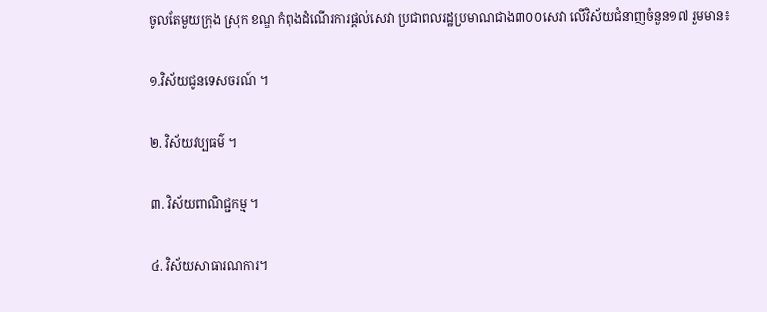ចូលតែមួយក្រុង ស្រុក ខណ្ឌ កំពុងដំណើរការផ្តល់សេវា ប្រជាពលរដ្ឋប្រមាណជាង៣០០សេវា លើវិស័យជំនាញចំនួន១៧ រួមមាន៖

១.វិស័យជូនទេសចរណ៍ ។

២. វិស័យវប្បធម៌ ។

៣. វិស័យពាណិជ្ជកម្ម ។

៤. វិស័យសាធារណការ។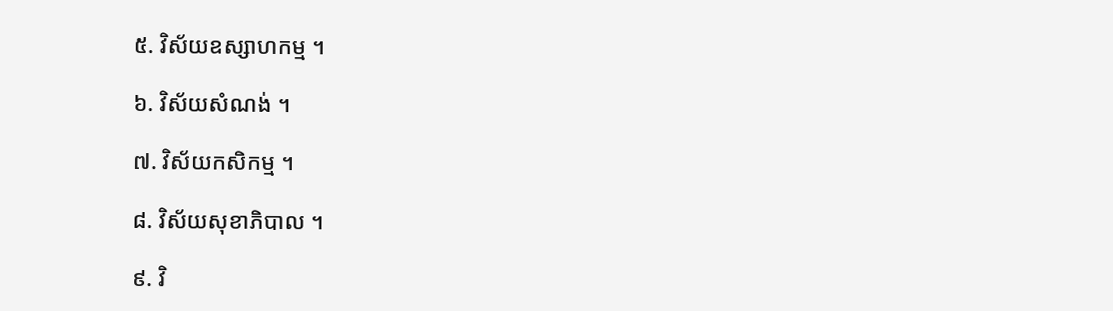៥. វិស័យឧស្សាហកម្ម ។

៦. វិស័យសំណង់ ។

៧. វិស័យកសិកម្ម ។

៨. វិស័យសុខាភិបាល ។

៩. វិ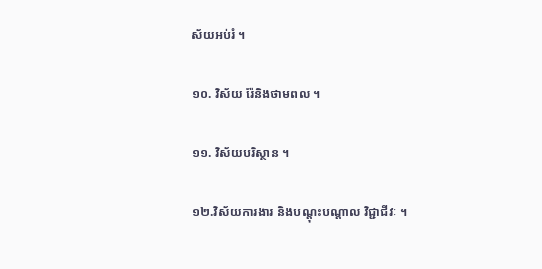ស័យអប់រំ ។

១០. វិស័យ រ៉ែនិងថាមពល ។

១១. វិស័យបរិស្ថាន ។

១២.វិស័យការងារ និងបណ្តុះបណ្តាល វិជ្ជាជីវៈ ។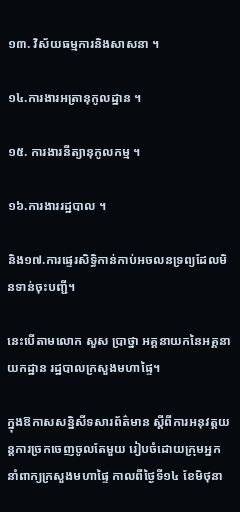១៣. វិស័យធម្មការនិងសាសនា ។

១៤.ការងារអត្រានុកូលដ្ឋាន ។

១៥. ការងារនីត្យានុកូលកម្ម ។

១៦.ការងាររដ្ឋបាល ។

និង១៧.ការផ្ទេរសិទ្ធិកាន់កាប់អចលនទ្រព្យដែលមិនទាន់ចុះបញ្ជី។

នេះបើតាមលោក សួស ប្រាថ្នា អគ្គនាយកនៃអគ្គនាយកដ្ឋាន រដ្ឋបាលក្រសួងមហាផ្ទៃ។

ក្នុងឱកាសសន្និសីទសារព័ត៌មាន ស្ដីពីការអនុវត្តយន្តការច្រកចេញចូលតែមួយ រៀបចំដោយក្រុមអ្នកនាំពាក្យក្រសួងមហាផ្ទៃ កាលពីថ្ងៃទី១៤ ខែមិថុនា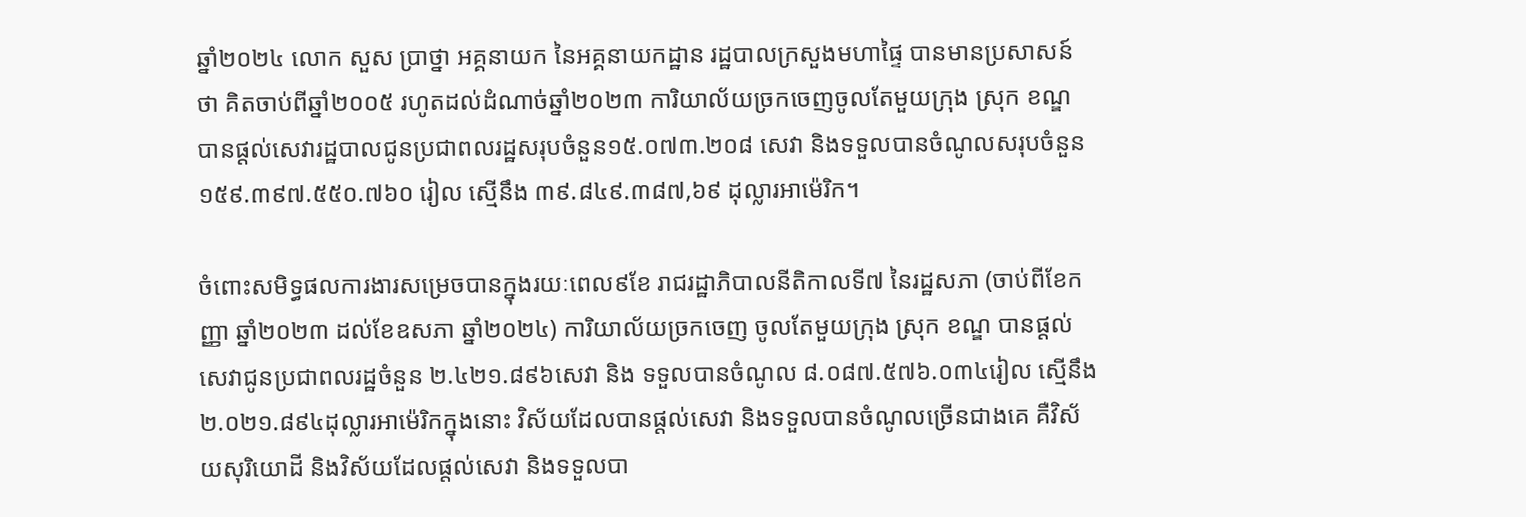ឆ្នាំ២០២៤ លោក សួស ប្រាថ្នា អគ្គនាយក នៃអគ្គនាយកដ្ឋាន រដ្ឋបាលក្រសួងមហាផ្ទៃ បានមានប្រសាសន៍ថា គិតចាប់ពីឆ្នាំ២០០៥ រហូតដល់ដំណាច់ឆ្នាំ២០២៣ ការិយាល័យច្រកចេញចូលតែមួយក្រុង ស្រុក ខណ្ឌ បានផ្តល់សេវារដ្ឋបាលជូនប្រជាពលរដ្ឋសរុបចំនួន១៥.០៧៣.២០៨ សេវា និងទទួលបានចំណូលសរុបចំនួន ១៥៩.៣៩៧.៥៥០.៧៦០ រៀល ស្មើនឹង ៣៩.៨៤៩.៣៨៧,៦៩ ដុល្លារអាម៉េរិក។

ចំពោះសមិទ្ធផលការងារសម្រេចបានក្នុងរយៈពេល៩ខែ រាជរដ្ឋាភិបាលនីតិកាលទី៧ នៃរដ្ឋសភា (ចាប់ពីខែកញ្ញា ឆ្នាំ២០២៣ ដល់ខែឧសភា ឆ្នាំ២០២៤) ការិយាល័យច្រកចេញ ចូលតែមួយក្រុង ស្រុក ខណ្ឌ បានផ្តល់សេវាជូនប្រជាពលរដ្ឋចំនួន ២.៤២១.៨៩៦សេវា និង ទទួលបានចំណូល ៨.០៨៧.៥៧៦.០៣៤រៀល ស្មើនឹង ២.០២១.៨៩៤ដុល្លារអាម៉េរិកក្នុងនោះ វិស័យដែលបានផ្តល់សេវា និងទទួលបានចំណូលច្រើនជាងគេ គឺវិស័យសុរិយោដី និងវិស័យដែលផ្តល់សេវា និងទទួលបា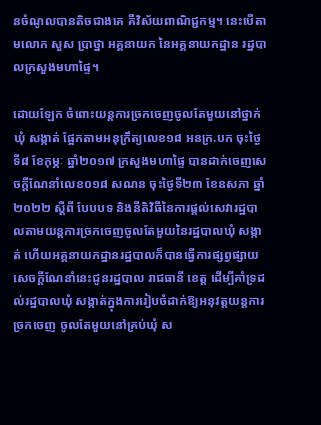នចំណូលបានតិចជាងគេ គឺវិស័យពាណិជ្ជកម្ម។ នេះបើតាមលោក សួស ប្រាថ្នា អគ្គនាយក នៃអគ្គនាយកដ្ឋាន រដ្ឋបាលក្រសួងមហាផ្ទៃ។

ដោយឡែក ចំពោះយន្តការច្រកចេញចូលតែមួយនៅថ្នាក់ឃុំ សង្កាត់ ផ្អែកតាមអនុក្រឹត្យលេខ១៨ អនក្រ.បក ចុះថ្ងៃទី៨ ខែកុម្ភៈ ឆ្នាំ២០១៧ ក្រសួងមហាផ្ទៃ បានដាក់ចេញសេចក្តីណែនាំលេខ០១៨ សណន ចុះថ្ងៃទី២៣ ខែឧសភា ឆ្នាំ២០២២ ស្តីពី បែបបទ និងនីតិវិធីនៃការផ្តល់សេវារដ្ឋបាលតាមយន្តការច្រកចេញចូលតែមួយនៃរដ្ឋបាលឃុំ សង្កាត់ ហើយអគ្គនាយកដ្ឋានរដ្ឋបាលក៏បានធ្វើការផ្សព្វផ្សាយសេចក្តីណែនាំនេះជូនរដ្ឋបាល រាជធានី ខេត្ត ដើម្បីគាំទ្រដល់រដ្ឋបាលឃុំ សង្កាត់ក្នុងការរៀបចំដាក់ឱ្យអនុវត្តយន្តការច្រកចេញ ចូលតែមួយនៅគ្រប់ឃុំ ស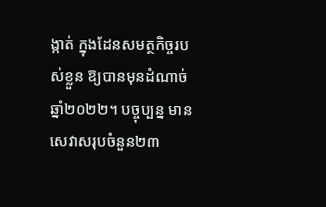ង្កាត់ ក្នុងដែនសមត្ថកិច្ចរបស់ខ្លួន ឱ្យបានមុនដំណាច់ឆ្នាំ២០២២។ បច្ចុប្បន្ន មានសេវាសរុបចំនួន២៣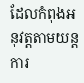ដែលកំពុងអនុវត្តតាមយន្តការ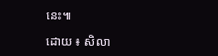នេះ៕

ដោយ ៖ សិលា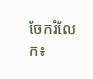ចែករំលែក៖